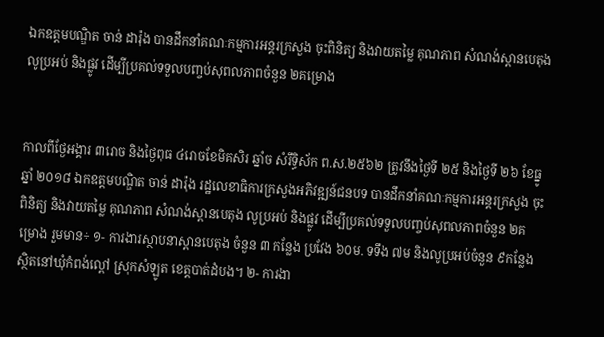ឯកឧត្តមបណ្ឌិត ចាន់ ដារ៉ុង បានដឹកនាំគណៈកម្មការអន្តរក្រសួង ចុះពិនិត្យ និងវាយតម្លៃ គុណភាព សំណង់ស្ពានបេតុង លូប្រអប់ និងផ្លូវ ដើម្បីប្រគល់ទទួលបញ្ចប់សុពលភាពចំនួន ២គម្រោង


កាលពីថ្ងែអង្គារ ៣រោច និងថ្ងៃពុធ ៤រោចខែមិគសិរ ឆ្នាំច សំរឹទ្ធិស័ក ព.ស.២៥៦២ ត្រូវនឹងថ្ងៃទី ២៥ និងថ្ងៃទី ២៦ ខែធ្នូ ឆ្នាំ ២០១៨ ឯកឧត្តមបណ្ឌិត ចាន់ ដារ៉ុង រដ្ឋលេខាធិការក្រសួងអភិវឌ្ឍន៍ជនបទ បានដឹកនាំគណៈកម្មការអន្តរក្រសួង ចុះពិនិត្យ និងវាយតម្លៃ គុណភាព សំណង់ស្ពានបេតុង លូប្រអប់ និងផ្លូវ ដើម្បីប្រគល់ទទួលបញ្ចប់សុពលភាពចំនួន ២គម្រោង រួមមាន÷ ១- ការងារស្ថាបនាស្ពានបេតុង ចំនួន ៣ កន្លែង ប្រវែង ៦០ម. ទទឹង ៧ម និងលូប្រអប់ចំនួន ៩កន្លែង ស្ថិតនៅឃុំកំពង់ល្ពៅ ស្រុកសំឡូត ខេត្តបាត់ដំបង។ ២- ការងា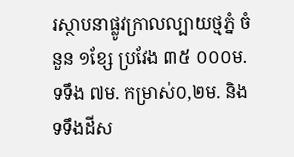រស្ថាបនាផ្លូវក្រាលល្បាយថ្មភ្នំ ចំនួន ១ខ្សែ ប្រវែង ៣៥ ០០០ម. ទទឹង ៧ម. កម្រាស់០,២ម. និងទទឹងដីស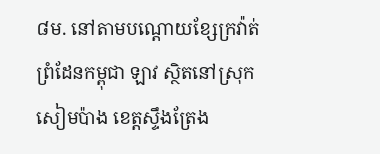៨ម. នៅតាមបណ្តោយខ្សែក្រវ៉ាត់ព្រំដែនកម្ពុជា ឡាវ ស្ថិតនៅស្រុកសៀមប៉ាង ខេត្តស្ទឹងត្រែង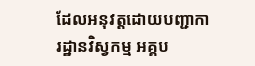ដែលអនុវត្តដោយបញ្ជាការដ្ឋានវិស្វកម្ម អគ្គប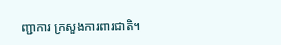ញ្ជាការ ក្រសួងការពារជាតិ។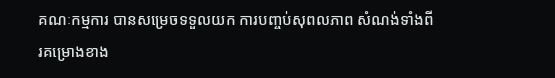គណៈកម្មការ បានសម្រេចទទួលយក ការបញ្ចប់សុពលភាព សំណង់ទាំងពីរគម្រោងខាង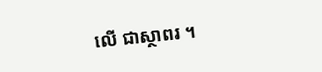លើ ជាស្ថាពរ ។